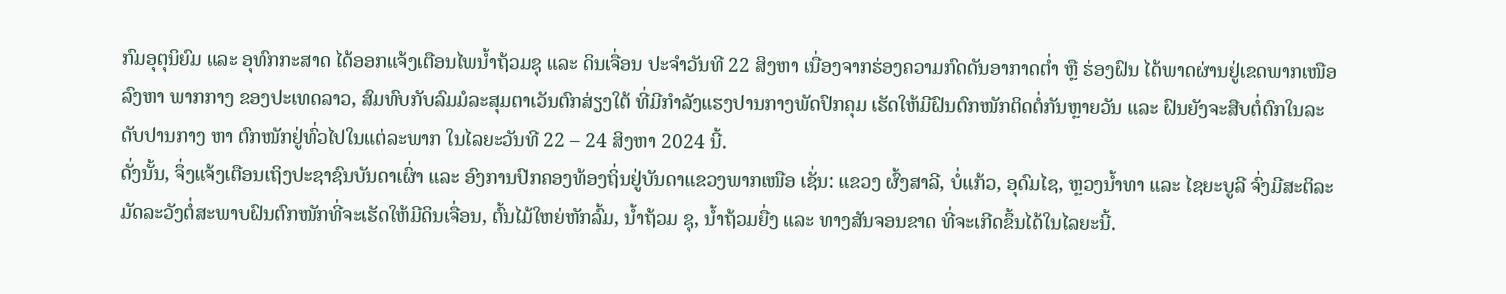ກົມອຸຕຸນິຍົມ ແລະ ອຸທົກກະສາດ ໄດ້ອອກແຈ້ງເຕືອນໄພນໍ້າຖ້ວມຊຸ ແລະ ດິນເຈື່ອນ ປະຈຳວັນທີ 22 ສິງຫາ ເນື່ອງຈາກຮ່ອງຄວາມກົດດັນອາກາດຕໍ່າ ຫຼື ຮ່ອງຝົນ ໄດ້ພາດຜ່ານຢູ່ເຂດພາກເໜືອ ລົງຫາ ພາກກາງ ຂອງປະເທດລາວ, ສົມທົບກັບລົມມໍລະສຸມຕາເວັນຕົກສ່ຽງໃຕ້ ທີ່ມີກໍາລັງແຮງປານກາງພັດປົກຄຸມ ເຮັດໃຫ້ມີຝົນຕົກໜັກຕິດຕໍ່ກັນຫຼາຍວັນ ແລະ ຝົນຍັງຈະສືບຕໍ່ຕົກໃນລະດັບປານກາງ ຫາ ຕົກໜັກຢູ່ທົ່ວໄປໃນແຕ່ລະພາກ ໃນໄລຍະວັນທີ 22 – 24 ສິງຫາ 2024 ນີ້.
ດັ່ງນັ້ນ, ຈຶ່ງແຈ້ງເຕືອນເຖິງປະຊາຊົນບັນດາເຜົ່າ ແລະ ອົງການປົກຄອງທ້ອງຖິ່ນຢູ່ບັນດາແຂວງພາກເໜືອ ເຊັ່ນ: ແຂວງ ຜົ້ງສາລີ, ບໍ່ແກ້ວ, ອຸດົມໄຊ, ຫຼວງນໍ້າທາ ແລະ ໄຊຍະບູລີ ຈົ່ງມີສະຕິລະມັດລະວັງຕໍ່ສະພາບຝົນຕົກໜັກທີ່ຈະເຮັດໃຫ້ມີດິນເຈື່ອນ, ຕົ້ນໄມ້ໃຫຍ່ຫັກລົ້ມ, ນໍ້າຖ້ວມ ຊຸ, ນໍ້າຖ້ວມຍື່ງ ແລະ ທາງສັນຈອນຂາດ ທີ່ຈະເກີດຂຶ້ນໄດ້ໃນໄລຍະນີ້.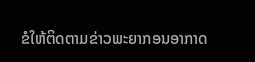ຂໍໃຫ້ຕິດຕາມຂ່າວພະຍາກອນອາກາດ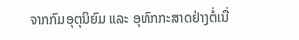ຈາກກົມອຸຕຸນິຍົມ ແລະ ອຸທົກກະສາດຢ່າງຕໍ່ເນື່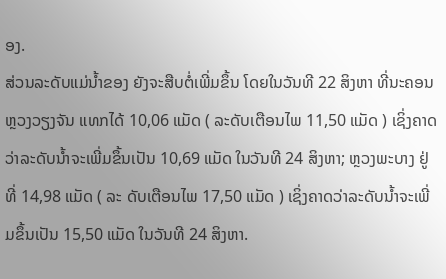ອງ.
ສ່ວນລະດັບແມ່ນໍ້າຂອງ ຍັງຈະສືບຕໍ່ເພີ່ມຂຶ້ນ ໂດຍໃນວັນທີ 22 ສິງຫາ ທີ່ນະຄອນຫຼວງວຽງຈັນ ແທກໄດ້ 10,06 ແມັດ ( ລະດັບເຕືອນໄພ 11,50 ແມັດ ) ເຊິ່ງຄາດວ່າລະດັບນໍ້າຈະເພີ່ມຂຶ້ນເປັນ 10,69 ແມັດ ໃນວັນທີ 24 ສິງຫາ; ຫຼວງພະບາງ ຢູ່ທີ່ 14,98 ແມັດ ( ລະ ດັບເຕືອນໄພ 17,50 ແມັດ ) ເຊິ່ງຄາດວ່າລະດັບນໍ້າຈະເພີ່ມຂຶ້ນເປັນ 15,50 ແມັດ ໃນວັນທີ 24 ສິງຫາ.